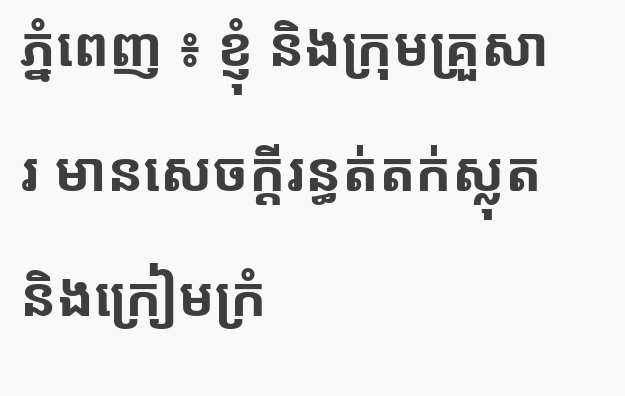ភ្នំពេញ ៖ ខ្ញុំ និងក្រុមគ្រួសារ មានសេចក្តីរន្ធត់តក់ស្លុតនិងក្រៀមក្រំ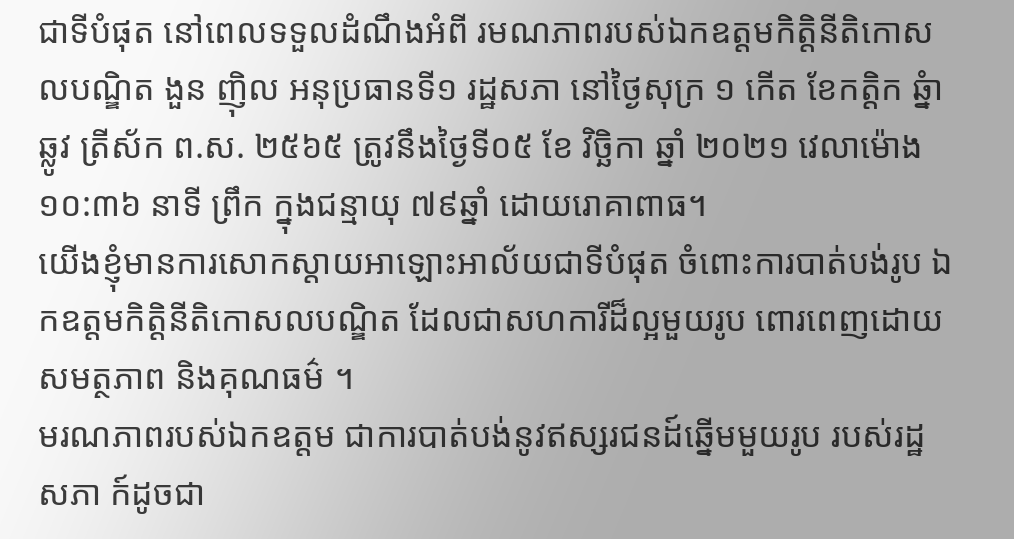ជាទីបំផុត នៅពេលទទួលដំណឹងអំពី រមណភាពរបស់ឯកឧត្តមកិត្តិនីតិកោសលបណ្ឌិត ងួន ញ៉ិល អនុប្រធានទី១ រដ្ឋសភា នៅថ្ងៃសុក្រ ១ កើត ខែកត្តិក ឆ្នំាឆ្លូវ ត្រីស័ក ព.ស. ២៥៦៥ ត្រូវនឹងថ្ងៃទី០៥ ខែ វិច្ឆិកា ឆ្នាំ ២០២១ វេលាម៉ោង ១០:៣៦ នាទី ព្រឹក ក្នុងជន្មាយុ ៧៩ឆ្នាំ ដោយរោគាពាធ។
យើងខ្ញុំមានការសោកស្តាយអាឡោះអាល័យជាទីបំផុត ចំពោះការបាត់បង់រូប ឯកឧត្តមកិត្តិនីតិកោសលបណ្ឌិត ដែលជាសហការីដ៏ល្អមួយរូប ពោរពេញដោយសមត្ថភាព និងគុណធម៌ ។
មរណភាពរបស់ឯកឧត្តម ជាការបាត់បង់នូវឥស្សរជនដ៍ឆ្នើមមួយរូប របស់រដ្ឋសភា ក៍ដូចជា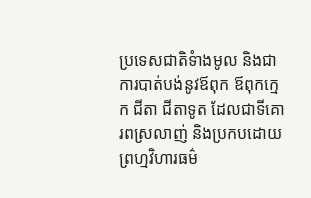ប្រទេសជាតិទំាងមូល និងជាការបាត់បង់នូវឪពុក ឪពុកក្មេក ជីតា ជីតាទូត ដែលជាទីគោរពស្រលាញ់ និងប្រកបដោយព្រហ្មវិហារធម៌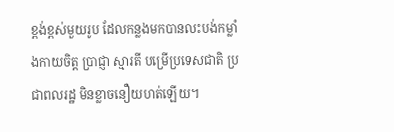ខ្ពង់ខ្ពស់មួយរូប ដែលកន្លងមកបានលះបង់កម្លាំងកាយចិត្ត ប្រាជ្ញា ស្មារតី បម្រើប្រទេសជាតិ ប្រជាពលរដ្ឋ មិនខ្លាចនឿយហត់ឡើយ។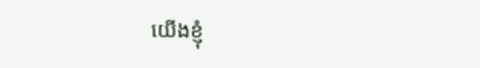យើងខ្ញុំ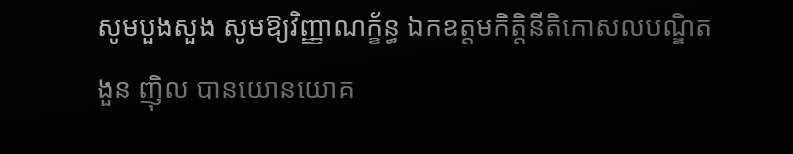សូមបួងសួង សូមឱ្យវិញ្ញាណក្ខ័ន្ធ ឯកឧត្តមកិត្តិនីតិកោសលបណ្ឌិត ងួន ញ៉ិល បានយោនយោគ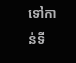ទៅកាន់ទី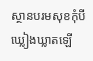ស្ថានបរមសុខកុំបី ឃ្លៀងឃ្លាតឡើ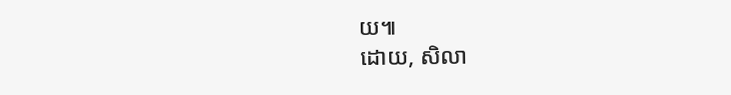យ៕
ដោយ, សិលា